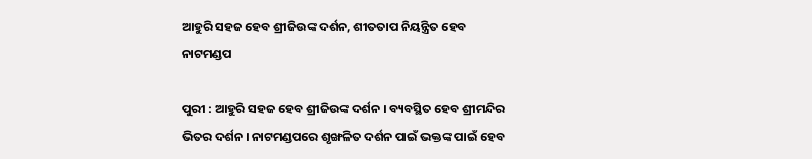ଆହୁରି ସହଜ ହେବ ଶ୍ରୀଜିଉଙ୍କ ଦର୍ଶନ, ଶୀତତାପ ନିୟନ୍ତ୍ରିତ ହେବ ନାଟମଣ୍ଡପ

ପୁରୀ : ଆହୁରି ସହଜ ହେବ ଶ୍ରୀଜିଉଙ୍କ ଦର୍ଶନ । ବ୍ୟବସ୍ଥିତ ହେବ ଶ୍ରୀମନ୍ଦିର ଭିତର ଦର୍ଶନ । ନାଟମଣ୍ଡପରେ ଶୃଙ୍ଖଳିତ ଦର୍ଶନ ପାଇଁ ଭକ୍ତଙ୍କ ପାଇଁ ହେବ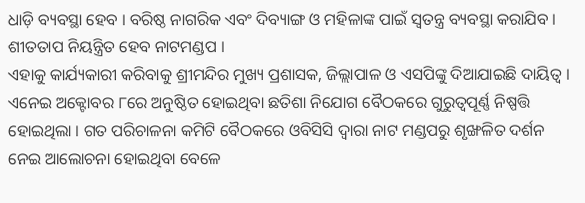ଧାଡ଼ି ବ୍ୟବସ୍ଥା ହେବ । ବରିଷ୍ଠ ନାଗରିକ ଏବଂ ଦିବ୍ୟାଙ୍ଗ ଓ ମହିଳାଙ୍କ ପାଇଁ ସ୍ୱତନ୍ତ୍ର ବ୍ୟବସ୍ଥା କରାଯିବ । ଶୀତତାପ ନିୟନ୍ତ୍ରିତ ହେବ ନାଟମଣ୍ଡପ ।
ଏହାକୁ କାର୍ଯ୍ୟକାରୀ କରିବାକୁ ଶ୍ରୀମନ୍ଦିର ମୁଖ୍ୟ ପ୍ରଶାସକ, ଜିଲ୍ଲାପାଳ ଓ ଏସପିଙ୍କୁ ଦିଆଯାଇଛି ଦାୟିତ୍ୱ । ଏନେଇ ଅକ୍ଟୋବର ୮ରେ ଅନୁଷ୍ଠିତ ହୋଇଥିବା ଛତିଶା ନିଯୋଗ ବୈଠକରେ ଗୁରୁତ୍ୱପୂର୍ଣ୍ଣ ନିଷ୍ପତ୍ତି ହୋଇଥିଲା । ଗତ ପରିଚାଳନା କମିଟି ବୈଠକରେ ଓବିସିସି ଦ୍ୱାରା ନାଟ ମଣ୍ଡପରୁ ଶୃଙ୍ଖଳିତ ଦର୍ଶନ ନେଇ ଆଲୋଚନା ହୋଇଥିବା ବେଳେ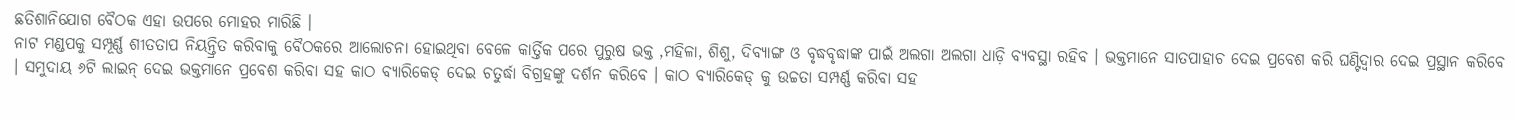ଛତିଶାନିଯୋଗ ବୈଠକ ଏହା ଉପରେ ମୋହର ମାରିଛି ।
ନାଟ ମଣ୍ଡପକୁ ସମ୍ପୂର୍ଣ୍ଣ ଶୀତତାପ ନିୟନ୍ତ୍ରିତ କରିବାକୁ ବୈଠକରେ ଆଲୋଚନା ହୋଇଥିବା ବେଳେ କାର୍ତ୍ତିକ ପରେ ପୁରୁଷ ଭକ୍ତ ,ମହିଳା, ଶିଶୁ, ଦିବ୍ୟାଙ୍ଗ ଓ ବୃଦ୍ଧବୃଦ୍ଧାଙ୍କ ପାଇଁ ଅଲଗା ଅଲଗା ଧାଡ଼ି ବ୍ୟବସ୍ଥା ରହିବ । ଭକ୍ତମାନେ ସାତପାହାଚ ଦେଇ ପ୍ରବେଶ କରି ଘଣ୍ଟିଦ୍ୱାର ଦେଇ ପ୍ରସ୍ଥାନ କରିବେ । ସମୁଦାୟ ୬ଟି ଲାଇନ୍ ଦେଇ ଭକ୍ତମାନେ ପ୍ରବେଶ କରିବା ସହ କାଠ ବ୍ୟାରିକେଡ୍ ଦେଇ ଚତୁର୍ଦ୍ଧା ବିଗ୍ରହଙ୍କୁ ଦର୍ଶନ କରିବେ । କାଠ ବ୍ୟାରିକେଡ୍ କୁ ଉଚ୍ଚତା ସମ୍ପର୍ଣ୍ଣ କରିବା ସହ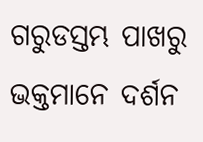ଗରୁଡସ୍ତମ୍ଭ ପାଖରୁ ଭକ୍ତମାନେ ଦର୍ଶନ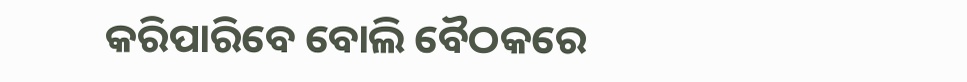କରିପାରିବେ ବୋଲି ବୈଠକରେ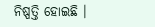ନିଷ୍ପତ୍ତି ହୋଇଛି ।